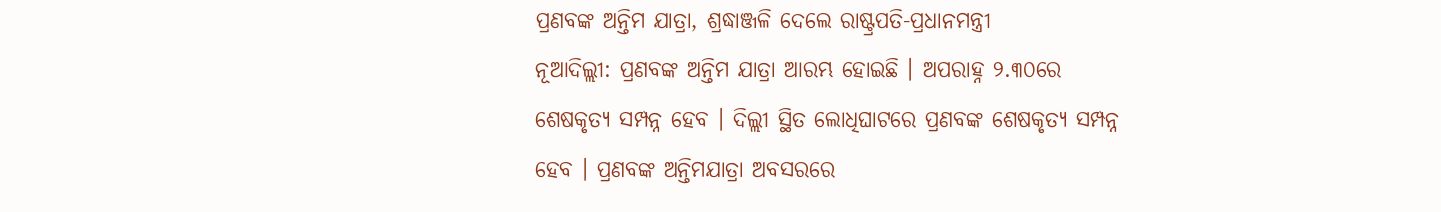ପ୍ରଣବଙ୍କ ଅନ୍ତିମ ଯାତ୍ରା, ଶ୍ରଦ୍ଧାଞ୍ଜଳି ଦେଲେ ରାଷ୍ଟ୍ରପତି-ପ୍ରଧାନମନ୍ତ୍ରୀ
ନୂଆଦିଲ୍ଲୀ: ପ୍ରଣବଙ୍କ ଅନ୍ତିମ ଯାତ୍ରା ଆରମ୍ଭ ହୋଇଛି । ଅପରାହ୍ନ ୨.୩୦ରେ ଶେଷକୃତ୍ୟ ସମ୍ପନ୍ନ ହେବ । ଦିଲ୍ଲୀ ସ୍ଥିତ ଲୋଧିଘାଟରେ ପ୍ରଣବଙ୍କ ଶେଷକୃତ୍ୟ ସମ୍ପନ୍ନ ହେବ । ପ୍ରଣବଙ୍କ ଅନ୍ତିମଯାତ୍ରା ଅବସରରେ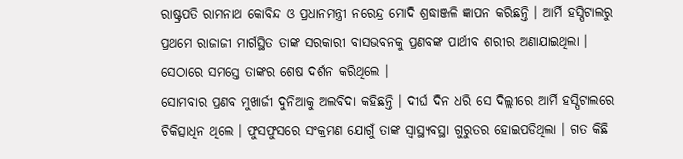ରାଷ୍ଟ୍ରପତି ରାମନାଥ କୋବିନ୍ଦ ଓ ପ୍ରଧାନମନ୍ତ୍ରୀ ନରେନ୍ଦ୍ର ମୋଦି ଶ୍ରଦ୍ଧାଞ୍ଜଳି ଜ୍ଞାପନ କରିଛନ୍ତି । ଆର୍ମି ହସ୍ପିଟାଲରୁ ପ୍ରଥମେ ରାଜାଜୀ ମାର୍ଗସ୍ଥିତ ତାଙ୍କ ସରକାରୀ ବାସଭବନକୁ ପ୍ରଣବଙ୍କ ପାର୍ଥୀବ ଶରୀର ଅଣାଯାଇଥିଲା । ସେଠାରେ ସମସ୍ତେ ତାଙ୍କର ଶେଷ ଦର୍ଶନ କରିଥିଲେ ।
ସୋମବାର ପ୍ରଣବ ମୁଖାର୍ଜୀ ଦୁନିଆକୁ ଅଲବିଦା କହିଛନ୍ତି । ଦୀର୍ଘ ଦିନ ଧରି ସେ ଦିଲ୍ଲୀରେ ଆର୍ମି ହସ୍ପିଟାଲରେ ଚିକିତ୍ସାଧିନ ଥିଲେ । ଫୁସଫୁସରେ ସଂକ୍ରମଣ ଯୋଗୁଁ ତାଙ୍କ ସ୍ୱାସ୍ଥ୍ୟବସ୍ଥା ଗୁରୁତର ହୋଇପଡିଥିଲା । ଗତ କିଛି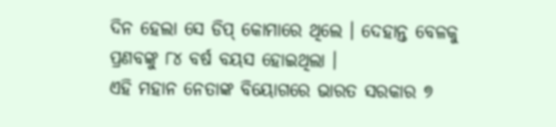ଦିନ ହେଲା ସେ ଡିପ୍ କୋମାରେ ଥିଲେ । ଦେହାନ୍ତ ବେଳକୁ ପ୍ରଣବଙ୍କୁ ୮୪ ବର୍ଷ ବୟସ ହୋଇଥିଲା ।
ଏହି ମହାନ ନେତାଙ୍କ ବିୟୋଗରେ ଭାରତ ସରକାର ୭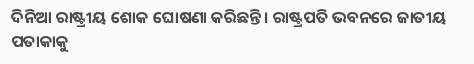ଦିନିଆ ରାଷ୍ଟ୍ରୀୟ ଶୋକ ଘୋଷଣା କରିଛନ୍ତି । ରାଷ୍ଟ୍ରପତି ଭବନରେ ଜାତୀୟ ପତାକାକୁ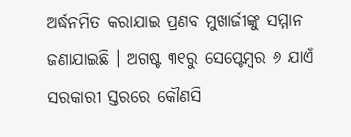ଅର୍ଦ୍ଧନମିତ କରାଯାଇ ପ୍ରଣବ ମୁଖାର୍ଜୀଙ୍କୁ ସମ୍ମାନ ଜଣାଯାଇଛି । ଅଗଷ୍ଟ ୩୧ରୁ ସେପ୍ଟେମ୍ବର ୬ ଯାଏଁ ସରକାରୀ ସ୍ତରରେ କୌଣସି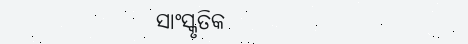ସାଂସ୍କୃତିକ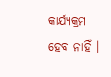କାର୍ଯ୍ୟକ୍ରମ ହେବ ନାହିଁ ।